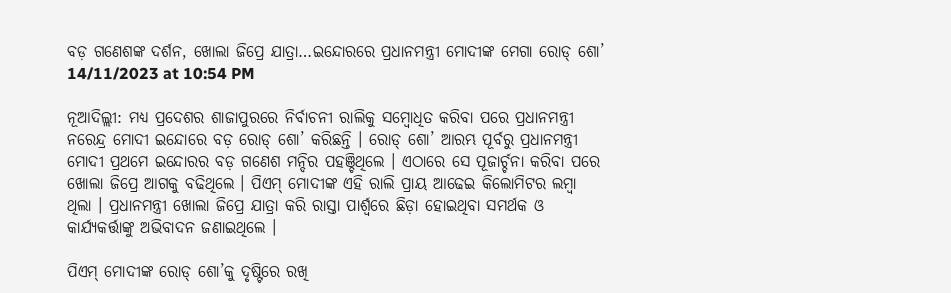ବଡ଼ ଗଣେଶଙ୍କ ଦର୍ଶନ, ଖୋଲା ଜିପ୍ରେ ଯାତ୍ରା…ଇନ୍ଦୋରରେ ପ୍ରଧାନମନ୍ତ୍ରୀ ମୋଦୀଙ୍କ ମେଗା ରୋଡ୍ ଶୋ’
14/11/2023 at 10:54 PM

ନୂଆଦିଲ୍ଲୀ: ମଧ୍ୟ ପ୍ରଦେଶର ଶାଜାପୁରରେ ନିର୍ବାଚନୀ ରାଲିକୁ ସମ୍ୱୋଧିତ କରିବା ପରେ ପ୍ରଧାନମନ୍ତ୍ରୀ ନରେନ୍ଦ୍ର ମୋଦୀ ଇନ୍ଦୋରେ ବଡ଼ ରୋଡ୍ ଶୋ’ କରିଛନ୍ତି । ରୋଡ୍ ଶୋ’ ଆରମ୍ଭ ପୂର୍ବରୁ ପ୍ରଧାନମନ୍ତ୍ରୀ ମୋଦୀ ପ୍ରଥମେ ଇନ୍ଦୋରର ବଡ଼ ଗଣେଶ ମନ୍ଦିର ପହଞ୍ଚିଥିଲେ । ଏଠାରେ ସେ ପୂଜାର୍ଚ୍ଚନା କରିବା ପରେ ଖୋଲା ଜିପ୍ରେ ଆଗକୁ ବଢିଥିଲେ । ପିଏମ୍ ମୋଦୀଙ୍କ ଏହି ରାଲି ପ୍ରାୟ ଆଢେଇ କିଲୋମିଟର ଲମ୍ୱା ଥିଲା । ପ୍ରଧାନମନ୍ତ୍ରୀ ଖୋଲା ଜିପ୍ରେ ଯାତ୍ରା କରି ରାସ୍ତା ପାର୍ଶ୍ୱରେ ଛିଡ଼ା ହୋଇଥିବା ସମର୍ଥକ ଓ କାର୍ଯ୍ୟକର୍ତ୍ତାଙ୍କୁ ଅଭିବାଦନ ଜଣାଇଥିଲେ ।

ପିଏମ୍ ମୋଦୀଙ୍କ ରୋଡ୍ ଶୋ’କୁ ଦୃଷ୍ଟିରେ ରଖି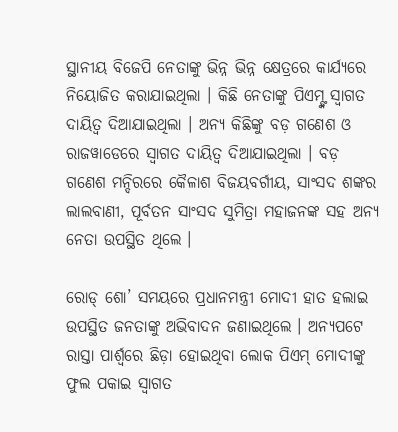ସ୍ଥାନୀୟ ବିଜେପି ନେତାଙ୍କୁ ଭିନ୍ନ ଭିନ୍ନ କ୍ଷେତ୍ରରେ କାର୍ଯ୍ୟରେ ନିୟୋଜିତ କରାଯାଇଥିଲା । କିଛି ନେତାଙ୍କୁ ପିଏମ୍ଙ୍କ ସ୍ୱାଗତ ଦାୟିତ୍ୱ ଦିଆଯାଇଥିଲା । ଅନ୍ୟ କିଛିଙ୍କୁ ବଡ଼ ଗଣେଶ ଓ ରାଜୱାଡେରେ ସ୍ୱାଗତ ଦାୟିତ୍ୱ ଦିଆଯାଇଥିଲା । ବଡ଼ ଗଣେଶ ମନ୍ଦିରରେ କୈଳାଶ ବିଜୟବର୍ଗୀୟ, ସାଂସଦ ଶଙ୍କର ଲାଲବାଣୀ, ପୂର୍ବତନ ସାଂସଦ ସୁମିତ୍ରା ମହାଜନଙ୍କ ସହ ଅନ୍ୟ ନେତା ଉପସ୍ଥିତ ଥିଲେ ।

ରୋଡ୍ ଶୋ’ ସମୟରେ ପ୍ରଧାନମନ୍ତ୍ରୀ ମୋଦୀ ହାତ ହଲାଇ ଉପସ୍ଥିତ ଜନତାଙ୍କୁ ଅଭିବାଦନ ଜଣାଇଥିଲେ । ଅନ୍ୟପଟେ ରାସ୍ତା ପାର୍ଶ୍ୱରେ ଛିଡ଼ା ହୋଇଥିବା ଲୋକ ପିଏମ୍ ମୋଦୀଙ୍କୁ ଫୁଲ ପକାଇ ସ୍ୱାଗତ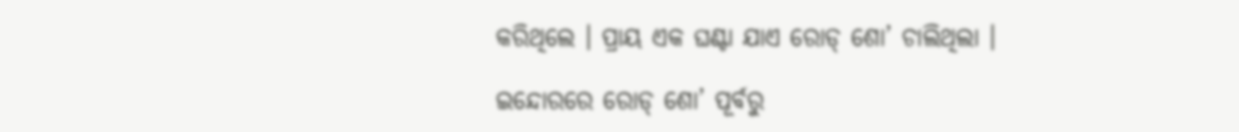କରିଥିଲେ । ପ୍ରାୟ ଏକ ଘଣ୍ଟା ଯାଏ ରୋଡ୍ ଶୋ’ ଚାଲିଥିଲା ।

ଇନ୍ଦୋରରେ ରୋଡ୍ ଶୋ’ ପୂର୍ବରୁ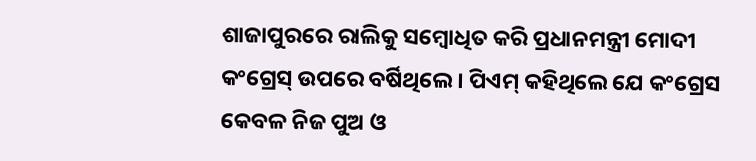ଶାଜାପୁରରେ ରାଲିକୁ ସମ୍ୱୋଧିତ କରି ପ୍ରଧାନମନ୍ତ୍ରୀ ମୋଦୀ କଂଗ୍ରେସ୍ ଉପରେ ବର୍ଷିଥିଲେ । ପିଏମ୍ କହିଥିଲେ ଯେ କଂଗ୍ରେସ କେବଳ ନିଜ ପୁଅ ଓ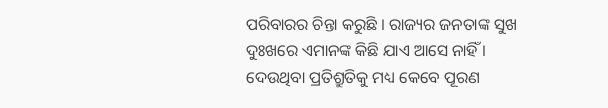ପରିବାରର ଚିନ୍ତା କରୁଛି । ରାଜ୍ୟର ଜନତାଙ୍କ ସୁଖ ଦୁଃଖରେ ଏମାନଙ୍କ କିଛି ଯାଏ ଆସେ ନାହିଁ । ଦେଉଥିବା ପ୍ରତିଶ୍ରୁତିକୁ ମଧ୍ୟ କେବେ ପୂରଣ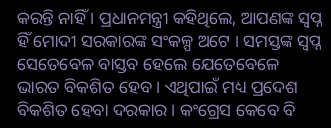କରନ୍ତି ନାହିଁ । ପ୍ରଧାନମନ୍ତ୍ରୀ କହିଥିଲେ, ଆପଣଙ୍କ ସ୍ୱପ୍ନ ହିଁ ମୋଦୀ ସରକାରଙ୍କ ସଂକଳ୍ପ ଅଟେ । ସମସ୍ତଙ୍କ ସ୍ୱପ୍ନ ସେତେବେଳ ବାସ୍ତବ ହେଲେ ଯେତେବେଳେ ଭାରତ ବିକଶିତ ହେବ । ଏଥିପାଇଁ ମଧ୍ୟ ପ୍ରଦେଶ ବିକଶିତ ହେବା ଦରକାର । କଂଗ୍ରେସ କେବେ ବି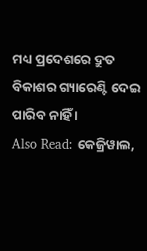ମଧ୍ୟ ପ୍ରଦେଶରେ ଦ୍ରୁତ ବିକାଶର ଗ୍ୟାରେଣ୍ଟି ଦେଇ ପାରିବ ନାହିଁ ।
Also Read: କେଜ୍ରିୱାଲ,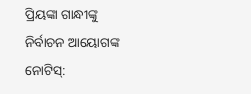ପ୍ରିୟଙ୍କା ଗାନ୍ଧୀଙ୍କୁ ନିର୍ବାଚନ ଆୟୋଗଙ୍କ ନୋଟିସ୍: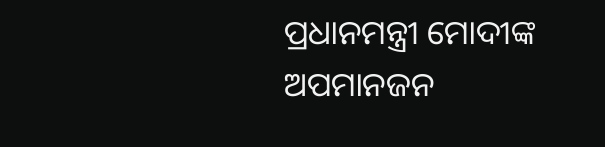ପ୍ରଧାନମନ୍ତ୍ରୀ ମୋଦୀଙ୍କ ଅପମାନଜନ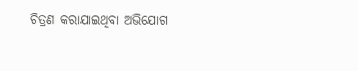ଚିତ୍ରଣ କରାଯାଇଥିବା ଅଭିଯୋଗ